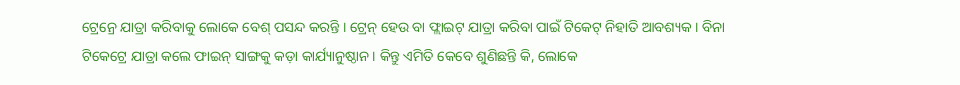ଟ୍ରେନ୍ରେ ଯାତ୍ରା କରିବାକୁ ଲୋକେ ବେଶ୍ ପସନ୍ଦ କରନ୍ତି । ଟ୍ରେନ୍ ହେଉ ବା ଫ୍ଲାଇଟ୍ ଯାତ୍ରା କରିବା ପାଇଁ ଟିକେଟ୍ ନିହାତି ଆବଶ୍ୟକ । ବିନା ଟିକେଟ୍ରେ ଯାତ୍ରା କଲେ ଫାଇନ୍ ସାଙ୍ଗକୁ କଡ଼ା କାର୍ଯ୍ୟାନୁଷ୍ଠାନ । କିନ୍ତୁ ଏମିତି କେବେ ଶୁଣିଛନ୍ତି କି, ଲୋକେ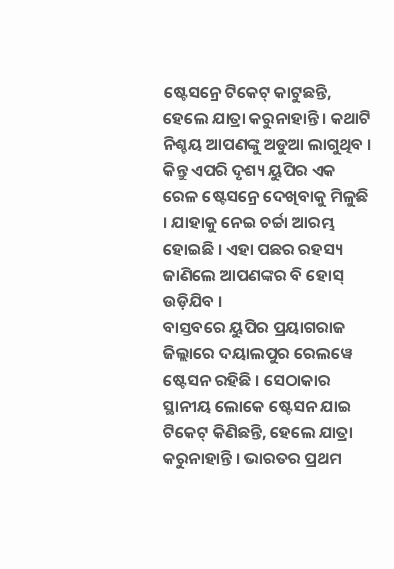ଷ୍ଟେସନ୍ରେ ଟିକେଟ୍ କାଟୁଛନ୍ତି, ହେଲେ ଯାତ୍ରା କରୁନାହାନ୍ତି । କଥାଟି ନିଶ୍ଚୟ ଆପଣଙ୍କୁ ଅଡୁଆ ଲାଗୁଥିବ । କିନ୍ତୁ ଏପରି ଦୃଶ୍ୟ ୟୁପିର ଏକ ରେଳ ଷ୍ଟେସନ୍ରେ ଦେଖିବାକୁ ମିଳୁଛି । ଯାହାକୁ ନେଇ ଚର୍ଚ୍ଚା ଆରମ୍ଭ ହୋଇଛି । ଏହା ପଛର ରହସ୍ୟ ଜାଣିଲେ ଆପଣଙ୍କର ବି ହୋସ୍ ଉଡ଼ିଯିବ ।
ବାସ୍ତବରେ ୟୁପିର ପ୍ରୟାଗରାଜ ଜିଲ୍ଲାରେ ଦୟାଲପୁର ରେଲୱେ ଷ୍ଟେସନ ରହିଛି । ସେଠାକାର ସ୍ଥାନୀୟ ଲୋକେ ଷ୍ଟେସନ ଯାଇ ଟିକେଟ୍ କିଣିଛନ୍ତି, ହେଲେ ଯାତ୍ରା କରୁନାହାନ୍ତି । ଭାରତର ପ୍ରଥମ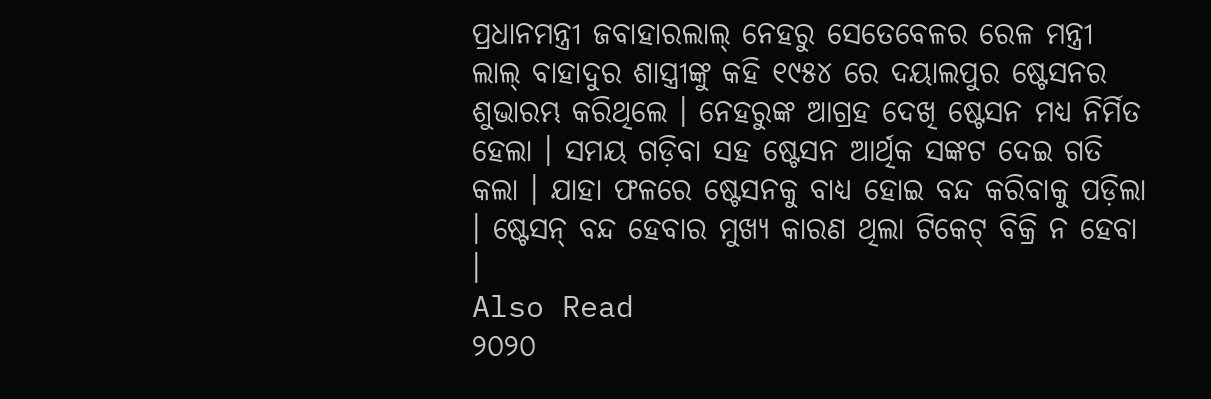ପ୍ରଧାନମନ୍ତ୍ରୀ ଜବାହାରଲାଲ୍ ନେହରୁ ସେତେବେଳର ରେଳ ମନ୍ତ୍ରୀ ଲାଲ୍ ବାହାଦୁର ଶାସ୍ତ୍ରୀଙ୍କୁ କହି ୧୯୫୪ ରେ ଦୟାଲପୁର ଷ୍ଟେସନର ଶୁଭାରମ୍ଭ କରିଥିଲେ । ନେହରୁଙ୍କ ଆଗ୍ରହ ଦେଖି ଷ୍ଟେସନ ମଧ୍ୟ ନିର୍ମିତ ହେଲା । ସମୟ ଗଡ଼ିବା ସହ ଷ୍ଟେସନ ଆର୍ଥିକ ସଙ୍କଟ ଦେଇ ଗତି କଲା । ଯାହା ଫଳରେ ଷ୍ଟେସନକୁ ବାଧ୍ୟ ହୋଇ ବନ୍ଦ କରିବାକୁ ପଡ଼ିଲା । ଷ୍ଟେସନ୍ ବନ୍ଦ ହେବାର ମୁଖ୍ୟ କାରଣ ଥିଲା ଟିକେଟ୍ ବିକ୍ରି ନ ହେବା ।
Also Read
୨୦୨୦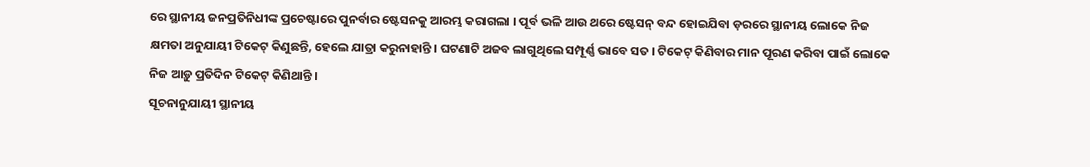ରେ ସ୍ଥାନୀୟ ଜନପ୍ରତିନିଧୀଙ୍କ ପ୍ରଚେଷ୍ଟାରେ ପୁନର୍ବାର ଷ୍ଟେସନକୁ ଆରମ୍ଭ କରାଗଲା । ପୂର୍ବ ଭଳି ଆଉ ଥରେ ଷ୍ଟେସନ୍ ବନ୍ଦ ହୋଇଯିବା ଡ଼ରରେ ସ୍ଥାନୀୟ ଲୋକେ ନିଜ କ୍ଷମତା ଅନୁଯାୟୀ ଟିକେଟ୍ କିଣୁଛନ୍ତି, ହେଲେ ଯାତ୍ରା କରୁନାହାନ୍ତି । ଘଟଣାଟି ଅଜବ ଲାଗୁଥିଲେ ସମ୍ପୂର୍ଣ୍ଣ ଭାବେ ସତ । ଟିକେଟ୍ କିଣିବାର ମାନ ପୂରଣ କରିବା ପାଇଁ ଲୋକେ ନିଜ ଆଡ଼ୁ ପ୍ରତିଦିନ ଟିକେଟ୍ କିଣିଥାନ୍ତି ।
ସୂଚନାନୁଯାୟୀ ସ୍ଥାନୀୟ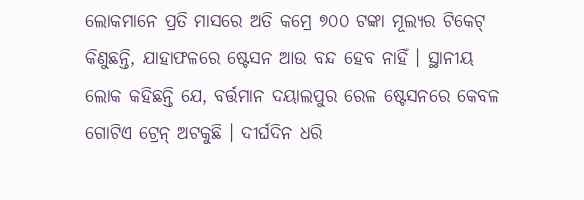ଲୋକମାନେ ପ୍ରତି ମାସରେ ଅତି କମ୍ରେ ୭୦୦ ଟଙ୍କା ମୂଲ୍ୟର ଟିକେଟ୍ କିଣୁଛନ୍ତି, ଯାହାଫଳରେ ଷ୍ଟେସନ ଆଉ ବନ୍ଦ ହେବ ନାହିଁ । ସ୍ଥାନୀୟ ଲୋକ କହିଛନ୍ତି ଯେ, ବର୍ତ୍ତମାନ ଦୟାଲପୁର ରେଳ ଷ୍ଟେସନରେ କେବଳ ଗୋଟିଏ ଟ୍ରେନ୍ ଅଟକୁଛି । ଦୀର୍ଘଦିନ ଧରି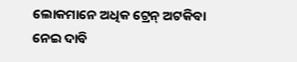ଲୋକମାନେ ଅଧିକ ଟ୍ରେନ୍ ଅଟକିବା ନେଇ ଦାବି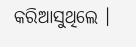କରିଆସୁଥିଲେ ।